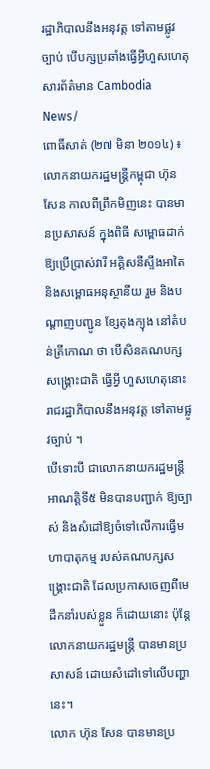រដ្ឋាភិបាលនឹងអនុវត្ដ ទៅតាមផ្លូវច្បាប់ បើបក្សប្រឆាំងធ្វើអ្វីហួសហេតុ
សារព័ត៌មាន Cambodia News/
ពោធិ៍សាត់ (២៧ មិនា ២០១៤) ៖ លោកនាយករដ្ឋមន្ដ្រីកម្ពុជា ហ៊ុន សែន កាលពីព្រឹកមិញនេះ បានមានប្រសាសន៍ ក្នុងពិធី សម្ពោធដាក់ឱ្យប្រើប្រាស់វារី អគ្គិសនីស្ទឹងអាតៃ និងសម្ពោធអនុស្ថានីយ រួម និងបណ្ដាញបញ្ជូន ខ្សែតុងក្យុង នៅតំបន់ត្រីកោណ ថា បើសិនគណបក្ស សង្គ្រោះជាតិ ធ្វើអ្វី ហួសហេតុនោះ រាជរដ្ឋាភិបាលនឹងអនុវត្ដ ទៅតាមផ្លូវច្បាប់ ។
បើទោះបី ជាលោកនាយករដ្ឋមន្ដ្រី អាណត្តិទី៥ មិនបានបញ្ជាក់ ឱ្យច្បាស់ និងសំដៅឱ្យចំទៅលើការធ្វើមហាបាតុកម្ម របស់គណបក្សសង្គ្រោះជាតិ ដែលប្រកាសចេញពីមេដឹកនាំរបស់ខ្លួន ក៏ដោយនោះ ប៉ុន្ដែលោកនាយករដ្ឋមន្ដ្រី បានមានប្រសាសន៍ ដោយសំដៅទៅលើបញ្ហានេះ។
លោក ហ៊ុន សែន បានមានប្រ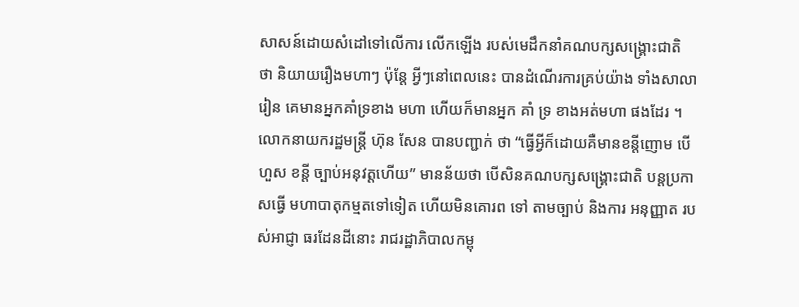សាសន៍ដោយសំដៅទៅលើការ លើកឡើង របស់មេដឹកនាំគណបក្សសង្គ្រោះជាតិ ថា និយាយរឿងមហាៗ ប៉ុន្ដែ អ្វីៗនៅពេលនេះ បានដំណើរការគ្រប់យ៉ាង ទាំងសាលារៀន គេមានអ្នកគាំទ្រខាង មហា ហើយក៏មានអ្នក គាំ ទ្រ ខាងអត់មហា ផងដែរ ។
លោកនាយករដ្ឋមន្ត្រី ហ៊ុន សែន បានបញ្ជាក់ ថា “ធ្វើអ្វីក៏ដោយគឺមានខន្ដីញោម បើហួស ខន្ដី ច្បាប់អនុវត្ដហើយ” មានន័យថា បើសិនគណបក្សសង្គ្រោះជាតិ បន្ដប្រកាសធ្វើ មហាបាតុកម្មតទៅទៀត ហើយមិនគោរព ទៅ តាមច្បាប់ និងការ អនុញ្ញាត របស់អាជ្ញា ធរដែនដីនោះ រាជរដ្ឋាភិបាលកម្ពុ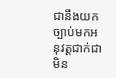ជានឹងយក ច្បាប់មកអនុវត្ដជាក់ជា មិន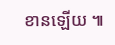ខានឡើយ ៕